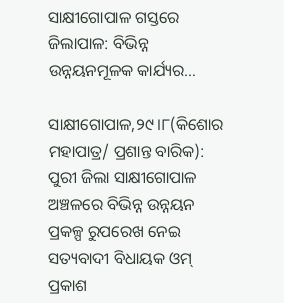ସାକ୍ଷୀଗୋପାଳ ଗସ୍ତରେ ଜିଲାପାଳ: ବିଭିନ୍ନ ଉନ୍ନୟନମୂଳକ କାର୍ଯ୍ୟର…

ସାକ୍ଷୀଗୋପାଳ,୨୯।୮(କିଶୋର ମହାପାତ୍ର/ ପ୍ରଶାନ୍ତ ବାରିକ): ପୁରୀ ଜିଲା ସାକ୍ଷୀଗୋପାଳ ଅଞ୍ଚଳରେ ବିଭିନ୍ନ ଉନ୍ନୟନ ପ୍ରକଳ୍ପ ରୁପରେଖ ନେଇ ସତ୍ୟବାଦୀ ବିଧାୟକ ଓମ୍‌ ପ୍ରକାଶ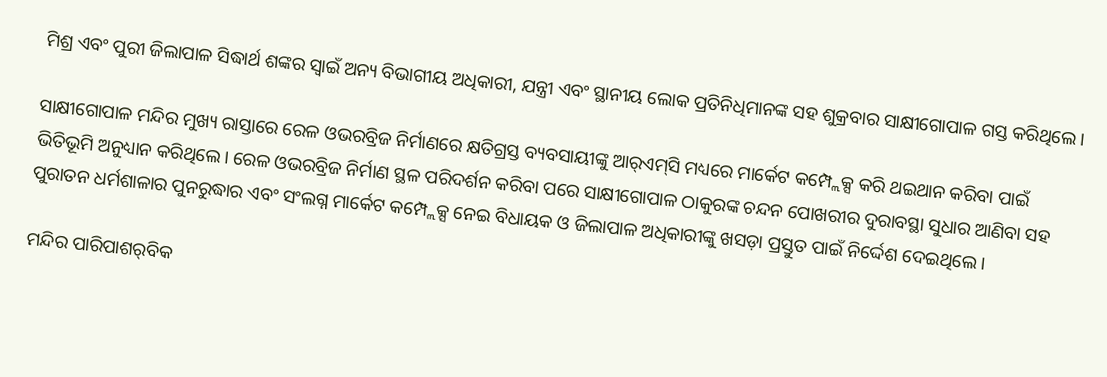ମିଶ୍ର ଏବଂ ପୁରୀ ଜିଲାପାଳ ସିଦ୍ଧାର୍ଥ ଶଙ୍କର ସ୍ବାଇଁ ଅନ୍ୟ ବିଭାଗୀୟ ଅଧିକାରୀ, ଯନ୍ତ୍ରୀ ଏବଂ ସ୍ଥାନୀୟ ଲୋକ ପ୍ରତିନିଧିମାନଙ୍କ ସହ ଶୁକ୍ରବାର ସାକ୍ଷୀଗୋପାଳ ଗସ୍ତ କରିଥିଲେ ।

ସାକ୍ଷୀଗୋପାଳ ମନ୍ଦିର ମୁଖ୍ୟ ରାସ୍ତାରେ ରେଳ ଓଭରବ୍ରିଜ ନିର୍ମାଣରେ କ୍ଷତିଗ୍ରସ୍ତ ବ୍ୟବସାୟୀଙ୍କୁ ଆର୍‌ଏମ୍‌ସି ମଧ୍ୟରେ ମାର୍କେଟ କମ୍ପ୍ଲେକ୍ସ କରି ଥଇଥାନ କରିବା ପାଇଁ ଭିତିଭୂମି ଅନୁଧ୍ୟାନ କରିଥିଲେ। ରେଳ ଓଭରବ୍ରିଜ ନିର୍ମାଣ ସ୍ଥଳ ପରିଦର୍ଶନ କରିବା ପରେ ସାକ୍ଷୀଗୋପାଳ ଠାକୁରଙ୍କ ଚନ୍ଦନ ପୋଖରୀର ଦୁରାବସ୍ଥା ସୁଧାର ଆଣିବା ସହ ପୁରାତନ ଧର୍ମଶାଳାର ପୁନରୁଦ୍ଧାର ଏବଂ ସଂଲଗ୍ନ ମାର୍କେଟ କମ୍ପ୍ଲେକ୍ସ ନେଇ ବିଧାୟକ ଓ ଜିଲାପାଳ ଅଧିକାରୀଙ୍କୁ ଖସଡ଼ା ପ୍ରସ୍ତୁତ ପାଇଁ ନିର୍ଦ୍ଦେଶ ଦେଇଥିଲେ।

ମନ୍ଦିର ପାରିପାଶର୍‌ବିକ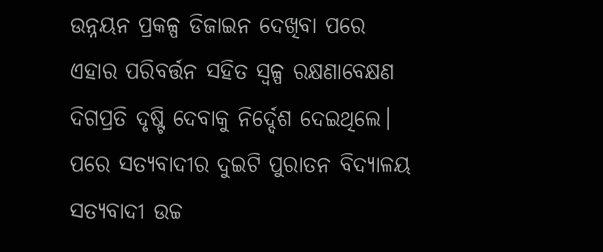ଉନ୍ନୟନ ପ୍ରକଳ୍ପ ଡିଜାଇନ ଦେଖିବା ପରେ ଏହାର ପରିବର୍ତ୍ତନ ସହିତ ସ୍ବଳ୍ପ ରକ୍ଷଣାବେକ୍ଷଣ ଦିଗପ୍ରତି ଦୃଷ୍ଟି ଦେବାକୁ ନିର୍ଦ୍ଦେଶ ଦେଇଥିଲେ। ପରେ ସତ୍ୟବାଦୀର ଦୁଇଟି ପୁରାତନ ବିଦ୍ୟାଳୟ ସତ୍ୟବାଦୀ ଉଚ୍ଚ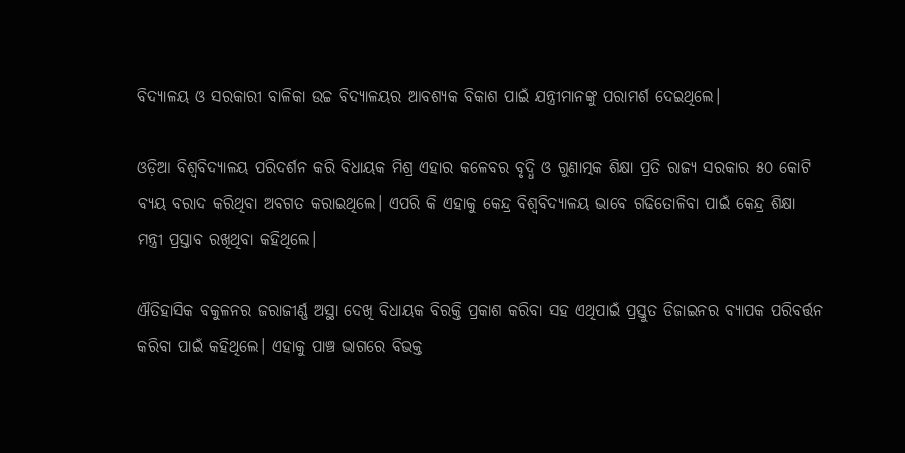ବିଦ୍ୟାଳୟ ଓ ସରକାରୀ ବାଳିକା ଉଚ୍ଚ ବିଦ୍ୟାଳୟର ଆବଶ୍ୟକ ବିକାଶ ପାଇଁ ଯନ୍ତ୍ରୀମାନଙ୍କୁ ପରାମର୍ଶ ଦେଇଥିଲେ।

ଓଡ଼ିଆ ବିଶ୍ୱବିଦ୍ୟାଳୟ ପରିଦର୍ଶନ କରି ବିଧାୟକ ମିଶ୍ର ଏହାର କଳେବର ବୃଦ୍ଧି ଓ ଗୁଣାତ୍ମକ ଶିକ୍ଷା ପ୍ରତି ରାଜ୍ୟ ସରକାର ୫୦ କୋଟି ବ୍ୟୟ ବରାଦ କରିଥିବା ଅବଗତ କରାଇଥିଲେ। ଏପରି କି ଏହାକୁ କେନ୍ଦ୍ର ବିଶ୍ବବିଦ୍ୟାଳୟ ଭାବେ ଗଢିତୋଳିବା ପାଇଁ କେନ୍ଦ୍ର ଶିକ୍ଷା ମନ୍ତ୍ରୀ ପ୍ରସ୍ତାବ ରଖିଥିବା କହିଥିଲେ।

ଐତିହାସିକ ବକୁଳନର ଜରାଜୀର୍ଣ୍ଣ ଅସ୍ଥା ଦେଖି ବିଧାୟକ ବିରକ୍ତି ପ୍ରକାଶ କରିବା ସହ ଏଥିପାଇଁ ପ୍ରସ୍ତୁତ ଡିଜାଇନର ବ୍ୟାପକ ପରିବର୍ତ୍ତନ କରିବା ପାଇଁ କହିଥିଲେ। ଏହାକୁ ପାଞ୍ଚ ଭାଗରେ ବିଭକ୍ତ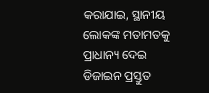କରାଯାଇ, ସ୍ଥାନୀୟ ଲୋକଙ୍କ ମତାମତକୁ ପ୍ରାଧାନ୍ୟ ଦେଇ ଡିଜାଇନ ପ୍ରସ୍ତୁତ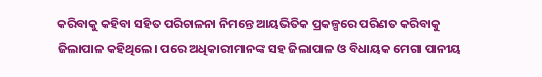କରିବାକୁ କହିବା ସହିତ ପରିଚାଳନା ନିମନ୍ତେ ଆୟଭିତିକ ପ୍ରକଳ୍ପରେ ପରିଣତ କରିବାକୁ ଜିଲାପାଳ କହିଥିଲେ। ପରେ ଅଧିକାରୀମାନଙ୍କ ସହ ଜିଲାପାଳ ଓ ବିଧାୟକ ମେଗା ପାନୀୟ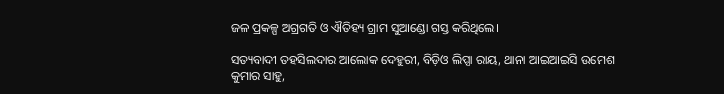ଜଳ ପ୍ରକଳ୍ପ ଅଗ୍ରଗତି ଓ ଐତିହ୍ୟ ଗ୍ରାମ ସୁଆଣ୍ଡୋ ଗସ୍ତ କରିଥିଲେ।

ସତ୍ୟବାଦୀ ତହସିଲଦାର ଆଲୋକ ଦେହୁରୀ, ବିଡ଼ିଓ ଲିପ୍ସା ରାୟ, ଥାନା ଆଇଆଇସି ଉମେଶ କୁମାର ସାହୁ,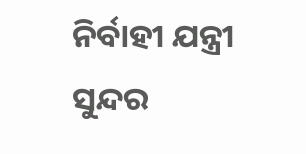ନିର୍ବାହୀ ଯନ୍ତ୍ରୀ ସୁନ୍ଦର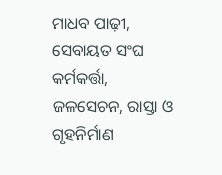ମାଧବ ପାଢ଼ୀ, ସେବାୟତ ସଂଘ କର୍ମକର୍ତ୍ତା, ଜଳସେଚନ, ରାସ୍ତା ଓ ଗୃହନିର୍ମାଣ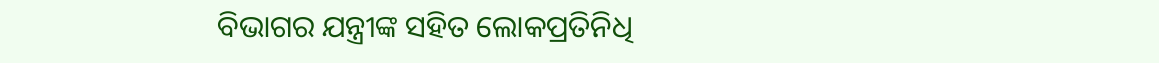ବିଭାଗର ଯନ୍ତ୍ରୀଙ୍କ ସହିତ ଲୋକପ୍ରତିନିଧି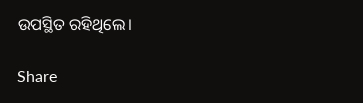ଉପସ୍ଥିତ ରହିଥିଲେ।

Share